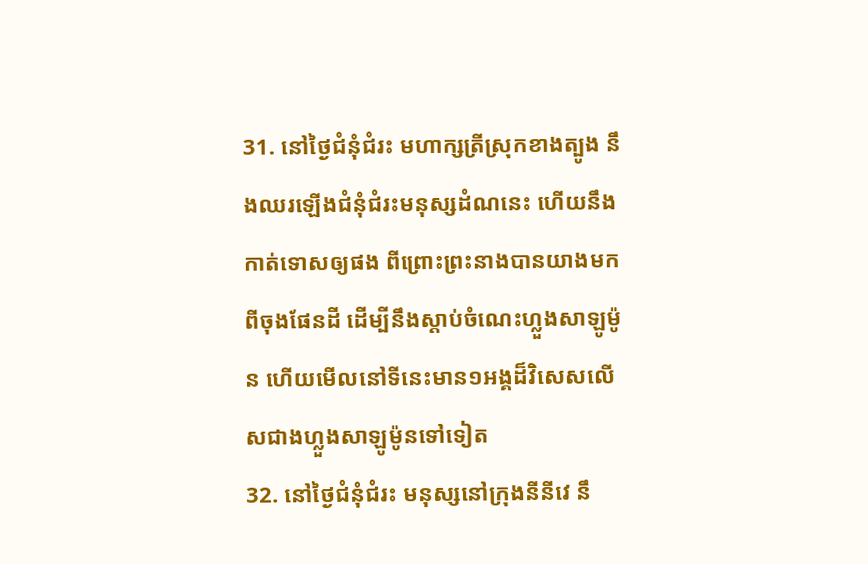31. នៅថ្ងៃជំនុំជំរះ មហាក្សត្រីស្រុកខាងត្បូង នឹងឈរឡើងជំនុំជំរះមនុស្សដំណនេះ ហើយនឹងកាត់ទោសឲ្យផង ពីព្រោះព្រះនាងបានយាងមកពីចុងផែនដី ដើម្បីនឹងស្តាប់ចំណេះហ្លួងសាឡូម៉ូន ហើយមើលនៅទីនេះមាន១អង្គដ៏វិសេសលើសជាងហ្លួងសាឡូម៉ូនទៅទៀត
32. នៅថ្ងៃជំនុំជំរះ មនុស្សនៅក្រុងនីនីវេ នឹ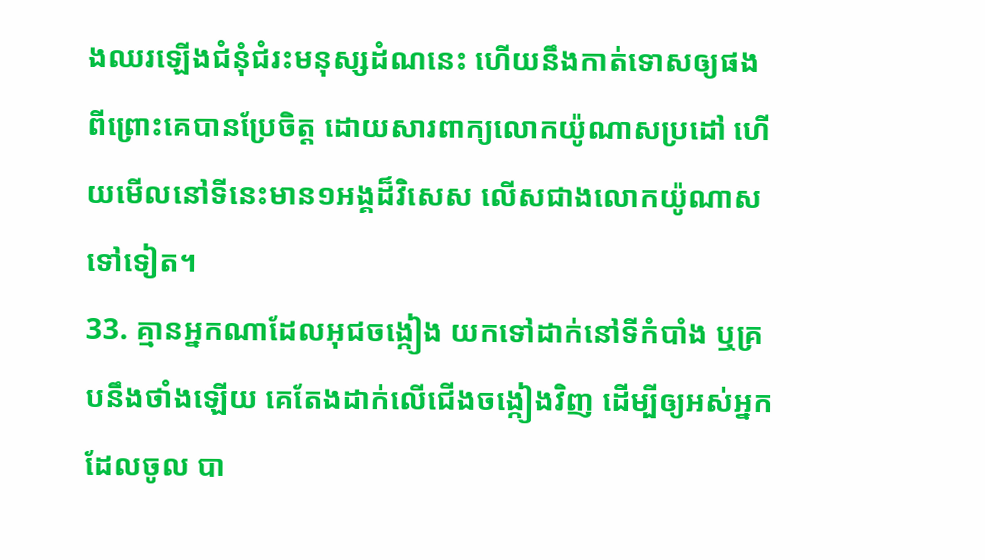ងឈរឡើងជំនុំជំរះមនុស្សដំណនេះ ហើយនឹងកាត់ទោសឲ្យផង ពីព្រោះគេបានប្រែចិត្ត ដោយសារពាក្យលោកយ៉ូណាសប្រដៅ ហើយមើលនៅទីនេះមាន១អង្គដ៏វិសេស លើសជាងលោកយ៉ូណាសទៅទៀត។
33. គ្មានអ្នកណាដែលអុជចង្កៀង យកទៅដាក់នៅទីកំបាំង ឬគ្របនឹងថាំងឡើយ គេតែងដាក់លើជើងចង្កៀងវិញ ដើម្បីឲ្យអស់អ្នកដែលចូល បា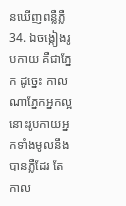នឃើញពន្លឺភ្លឺ
34. ឯចង្កៀងរូបកាយ គឺជាភ្នែក ដូច្នេះ កាលណាភ្នែកអ្នកល្អ នោះរូបកាយអ្នកទាំងមូលនឹងបានភ្លឺដែរ តែកាល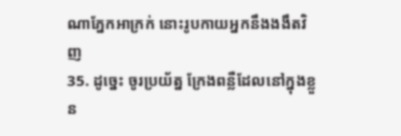ណាភ្នែកអាក្រក់ នោះរូបកាយអ្នកនឹងងងឹតវិញ
35. ដូច្នេះ ចូរប្រយ័ត្ន ក្រែងពន្លឺដែលនៅក្នុងខ្លួន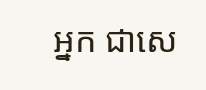អ្នក ជាសេ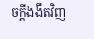ចក្ដីងងឹតវិញ